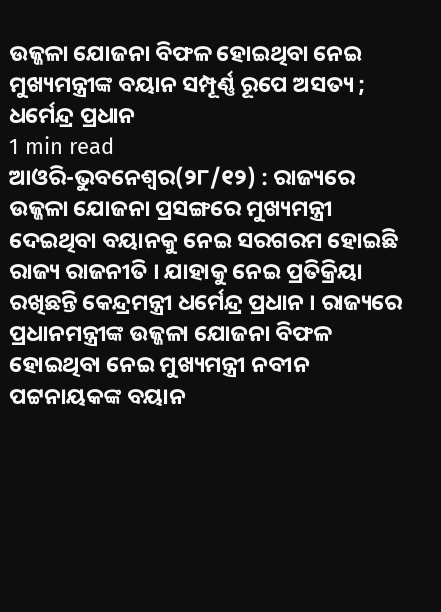ଉଜ୍ଜଳା ଯୋଜନା ବିଫଳ ହୋଇଥିବା ନେଇ ମୁଖ୍ୟମନ୍ତ୍ରୀଙ୍କ ବୟାନ ସମ୍ପୂର୍ଣ୍ଣ ରୂପେ ଅସତ୍ୟ ; ଧର୍ମେନ୍ଦ୍ର ପ୍ରଧାନ
1 min read
ଆଓରି-ଭୁବନେଶ୍ଵର(୨୮/୧୨) : ରାଜ୍ୟରେ ଉଜ୍ଜଳା ଯୋଜନା ପ୍ରସଙ୍ଗରେ ମୁଖ୍ୟମନ୍ତ୍ରୀ ଦେଇଥିବା ବୟାନକୁ ନେଇ ସରଗରମ ହୋଇଛି ରାଜ୍ୟ ରାଜନୀତି । ଯାହାକୁ ନେଇ ପ୍ରତିକ୍ରିୟା ରଖିଛନ୍ତି କେନ୍ଦ୍ରମନ୍ତ୍ରୀ ଧର୍ମେନ୍ଦ୍ର ପ୍ରଧାନ । ରାଜ୍ୟରେ ପ୍ରଧାନମନ୍ତ୍ରୀଙ୍କ ଉଜ୍ଜଳା ଯୋଜନା ବିଫଳ ହୋଇଥିବା ନେଇ ମୁଖ୍ୟମନ୍ତ୍ରୀ ନବୀନ ପଟ୍ଟନାୟକଙ୍କ ବୟାନ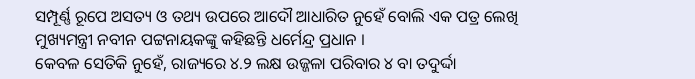ସମ୍ପୂର୍ଣ୍ଣ ରୂପେ ଅସତ୍ୟ ଓ ତଥ୍ୟ ଉପରେ ଆଦୌ ଆଧାରିତ ନୁହେଁ ବୋଲି ଏକ ପତ୍ର ଲେଖି ମୁଖ୍ୟମନ୍ତ୍ରୀ ନବୀନ ପଟ୍ଟନାୟକଙ୍କୁ କହିଛନ୍ତି ଧର୍ମେନ୍ଦ୍ର ପ୍ରଧାନ ।
କେବଳ ସେତିକି ନୁହେଁ, ରାଜ୍ୟରେ ୪.୨ ଲକ୍ଷ ଉଜ୍ଜଳା ପରିବାର ୪ ବା ତଦୁର୍ଦ୍ଦା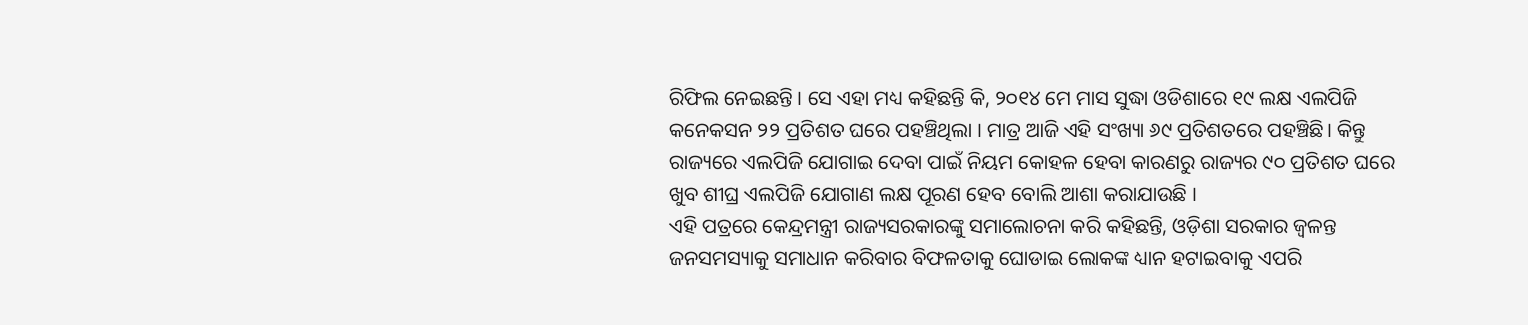ରିଫିଲ ନେଇଛନ୍ତି । ସେ ଏହା ମଧ୍ୟ କହିଛନ୍ତି କି, ୨୦୧୪ ମେ ମାସ ସୁଦ୍ଧା ଓଡିଶାରେ ୧୯ ଲକ୍ଷ ଏଲପିଜି କନେକସନ ୨୨ ପ୍ରତିଶତ ଘରେ ପହଞ୍ଚିଥିଲା । ମାତ୍ର ଆଜି ଏହି ସଂଖ୍ୟା ୬୯ ପ୍ରତିଶତରେ ପହଞ୍ଚିଛି। କିନ୍ତୁ ରାଜ୍ୟରେ ଏଲପିଜି ଯୋଗାଇ ଦେବା ପାଇଁ ନିୟମ କୋହଳ ହେବା କାରଣରୁ ରାଜ୍ୟର ୯୦ ପ୍ରତିଶତ ଘରେ ଖୁବ ଶୀଘ୍ର ଏଲପିଜି ଯୋଗାଣ ଲକ୍ଷ ପୂରଣ ହେବ ବୋଲି ଆଶା କରାଯାଉଛି ।
ଏହି ପତ୍ରରେ କେନ୍ଦ୍ରମନ୍ତ୍ରୀ ରାଜ୍ୟସରକାରଙ୍କୁ ସମାଲୋଚନା କରି କହିଛନ୍ତି, ଓଡ଼ିଶା ସରକାର ଜ୍ୱଳନ୍ତ ଜନସମସ୍ୟାକୁ ସମାଧାନ କରିବାର ବିଫଳତାକୁ ଘୋଡାଇ ଲୋକଙ୍କ ଧ୍ୟାନ ହଟାଇବାକୁ ଏପରି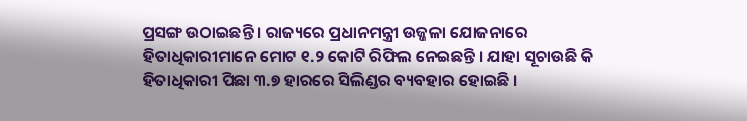ପ୍ରସଙ୍ଗ ଉଠାଇଛନ୍ତି । ରାଜ୍ୟରେ ପ୍ରଧାନମନ୍ତ୍ରୀ ଉଜ୍ଜଳା ଯୋଜନାରେ ହିତାଧିକାରୀମାନେ ମୋଟ ୧.୨ କୋଟି ରିଫିଲ ନେଇଛନ୍ତି । ଯାହା ସୂଚାଉଛି କି ହିତାଧିକାରୀ ପିଛା ୩.୭ ହାରରେ ସିଲିଣ୍ଡର ବ୍ୟବହାର ହୋଇଛି ।